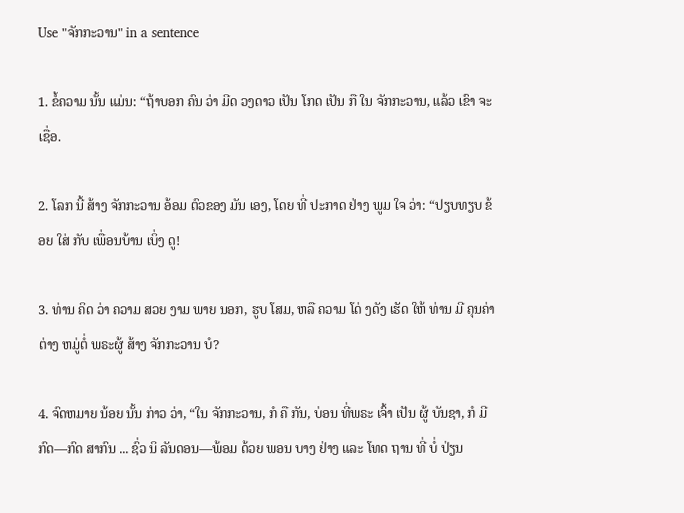Use "ຈັກກະວານ" in a sentence

1. ຂໍ້ຄວາມ ນັ້ນ ແມ່ນ: “ຖ້າບອກ ຄົນ ວ່າ ມີດ ວງດາວ ເປັນ ໂກດ ເປັນ ກື ໃນ ຈັກກະວານ, ແລ້ວ ເຂົາ ຈະ ເຊື່ອ.

2. ໂລກ ນີ້ ສ້າງ ຈັກກະວານ ອ້ອມ ຕົວຂອງ ມັນ ເອງ, ໂດຍ ທີ່ ປະກາດ ຢ່າງ ພູມ ໃຈ ວ່າ: “ປຽບທຽບ ຂ້ອຍ ໃສ່ ກັບ ເພື່ອນບ້ານ ເບິ່ງ ດູ!

3. ທ່ານ ຄິດ ວ່າ ຄວາມ ສວຍ ງາມ ພາຍ ນອກ, ຮູບ ໂສມ, ຫລື ຄວາມ ໂດ່ ງດັງ ເຮັດ ໃຫ້ ທ່ານ ມີ ຄຸນຄ່າ ຕ່າງ ຫມູ່ຕໍ່ ພຣະຜູ້ ສ້າງ ຈັກກະວານ ບໍ?

4. ຈົດຫມາຍ ນ້ອຍ ນັ້ນ ກ່າວ ວ່າ, “ໃນ ຈັກກະວານ, ກໍ ຄື ກັນ, ບ່ອນ ທີ່ພຣະ ເຈົ້າ ເປັນ ຜູ້ ບັນຊາ, ກໍ ມີ ກົດ—ກົດ ສາກົນ ... ຊົ່ວ ນິ ລັນດອນ—ພ້ອມ ດ້ວຍ ພອນ ບາງ ຢ່າງ ແລະ ໂທດ ຖານ ທີ່ ບໍ່ ປ່ຽນ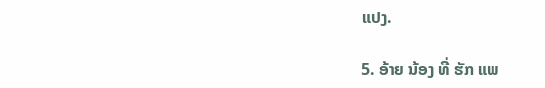ແປງ.

5. ອ້າຍ ນ້ອງ ທີ່ ຮັກ ແພ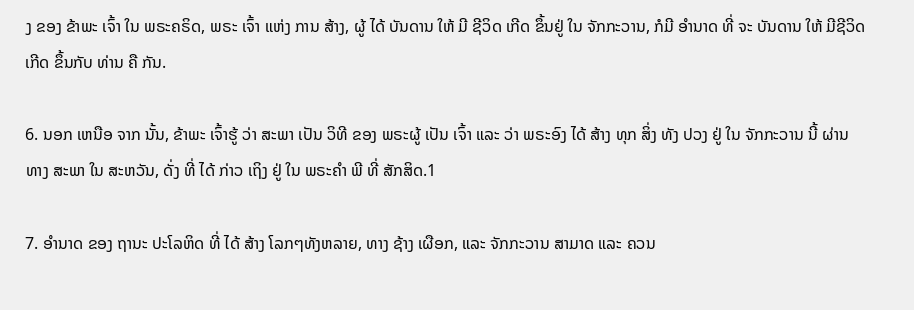ງ ຂອງ ຂ້າພະ ເຈົ້າ ໃນ ພຣະຄຣິດ, ພຣະ ເຈົ້າ ແຫ່ງ ການ ສ້າງ, ຜູ້ ໄດ້ ບັນດານ ໃຫ້ ມີ ຊີວິດ ເກີດ ຂຶ້ນຢູ່ ໃນ ຈັກກະວານ, ກໍມີ ອໍານາດ ທີ່ ຈະ ບັນດານ ໃຫ້ ມີຊີວິດ ເກີດ ຂຶ້ນກັບ ທ່ານ ຄື ກັນ.

6. ນອກ ເຫນືອ ຈາກ ນັ້ນ, ຂ້າພະ ເຈົ້າຮູ້ ວ່າ ສະພາ ເປັນ ວິທີ ຂອງ ພຣະຜູ້ ເປັນ ເຈົ້າ ແລະ ວ່າ ພຣະອົງ ໄດ້ ສ້າງ ທຸກ ສິ່ງ ທັງ ປວງ ຢູ່ ໃນ ຈັກກະວານ ນີ້ ຜ່ານ ທາງ ສະພາ ໃນ ສະຫວັນ, ດັ່ງ ທີ່ ໄດ້ ກ່າວ ເຖິງ ຢູ່ ໃນ ພຣະຄໍາ ພີ ທີ່ ສັກສິດ.1

7. ອໍານາດ ຂອງ ຖານະ ປະໂລຫິດ ທີ່ ໄດ້ ສ້າງ ໂລກໆທັງຫລາຍ, ທາງ ຊ້າງ ເຜືອກ, ແລະ ຈັກກະວານ ສາມາດ ແລະ ຄວນ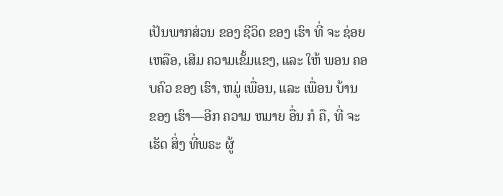ເປັນພາກສ່ວນ ຂອງ ຊີວິດ ຂອງ ເຮົາ ທີ່ ຈະ ຊ່ອຍ ເຫລືອ, ເສີມ ຄວາມເຂັ້ມແຂງ, ແລະ ໃຫ້ ພອນ ຄອບຄົວ ຂອງ ເຮົາ, ຫມູ່ ເພື່ອນ, ແລະ ເພື່ອນ ບ້ານ ຂອງ ເຮົາ—ອີກ ຄວາມ ຫມາຍ ອື່ນ ກໍ ຄື, ທີ່ ຈະ ເຮັດ ສິ່ງ ທີ່ພຣະ ຜູ້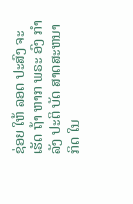ຊ່ອຍ ໃຫ້ ລອດ ປະສົງ ຈະ ເຮັດ ຖ້າ ຫາກ ພຣະ ອົງ ກໍາລັງ ປະຕິ ບັດ ສາດສະຫນາ ກິດ ໃນ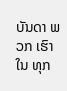ບັນດາ ພວກ ເຮົາ ໃນ ທຸກ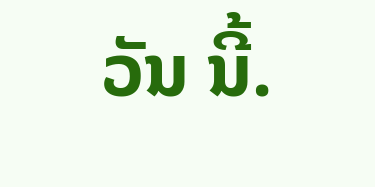ວັນ ນີ້.